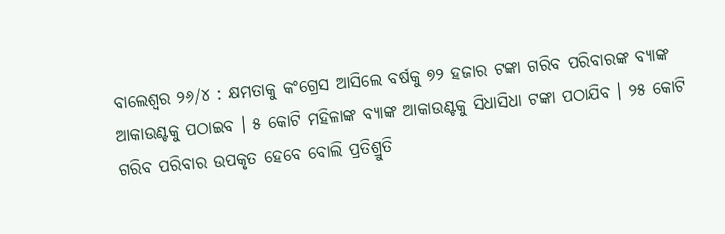ବାଲେଶ୍ୱର ୨୬/୪ : କ୍ଷମତାକୁ କଂଗ୍ରେସ ଆସିଲେ ବର୍ଷକୁ ୭୨ ହଜାର ଟଙ୍କା ଗରିବ ପରିବାରଙ୍କ ବ୍ୟାଙ୍କ ଆକାଉଣ୍ଟକୁ ପଠାଇବ । ୫ କୋଟି ମହିଳାଙ୍କ ବ୍ୟାଙ୍କ ଆକାଉଣ୍ଟକୁ ସିଧାସିଧା ଟଙ୍କା ପଠାଯିବ । ୨୫ କୋଟି ଗରିବ ପରିବାର ଉପକୃତ ହେବେ ବୋଲି ପ୍ରତିଶ୍ରୁତି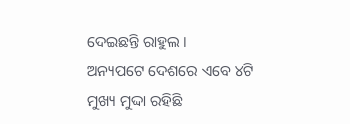ଦେଇଛନ୍ତି ରାହୁଲ ।
ଅନ୍ୟପଟେ ଦେଶରେ ଏବେ ୪ଟି ମୁଖ୍ୟ ମୁଦ୍ଦା ରହିଛି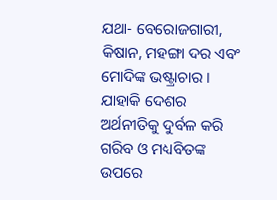ଯଥା- ବେରୋଜଗାରୀ, କିଷାନ, ମହଙ୍ଗା ଦର ଏବଂ ମୋଦିଙ୍କ ଭଷ୍ଟ୍ରାଚାର । ଯାହାକି ଦେଶର ଅର୍ଥନୀତିକୁ ଦୁର୍ବଳ କରି ଗରିବ ଓ ମଧ୍ୟବିତଙ୍କ ଉପରେ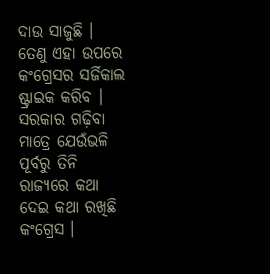ଦାଉ ସାଜୁଛି । ତେଣୁ ଏହା ଉପରେ କଂଗ୍ରେସର ସର୍ଜିକାଲ ଷ୍ଟ୍ରାଇକ କରିବ । ସରକାର ଗଢ଼ିବା ମାତ୍ରେ ଯେଉଁଭଳି ପୂର୍ବରୁ ତିନି ରାଜ୍ୟରେ କଥା ଦେଇ କଥା ରଖିଛି କଂଗ୍ରେସ ।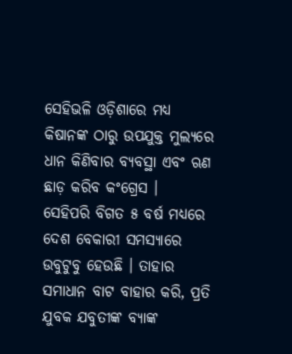ସେହିଭଳି ଓଡ଼ିଶାରେ ମଧ୍ୟ କିଷାନଙ୍କ ଠାରୁ ଉପଯୁକ୍ତ ମୁଲ୍ୟରେ ଧାନ କିଣିବାର ବ୍ୟବସ୍ଥା ଏବଂ ଋଣ ଛାଡ଼ କରିବ କଂଗ୍ରେସ ।
ସେହିପରି ବିଗତ ୫ ବର୍ଷ ମଧ୍ୟରେ ଦେଶ ବେକାରୀ ସମସ୍ୟାରେ ଉବୁଟୁବୁ ହେଉଛି । ତାହାର ସମାଧାନ ବାଟ ବାହାର କରି, ପ୍ରତି ଯୁବକ ଯବୁତୀଙ୍କ ବ୍ୟାଙ୍କ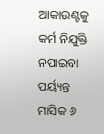ଆକାଉଣ୍ଟକୁ କର୍ମ ନିଯୁକ୍ତି ନପାଇବା ପର୍ୟ୍ୟନ୍ତ ମାସିକ ୬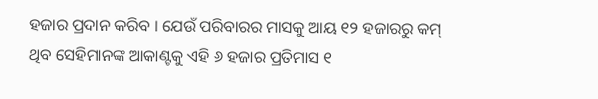ହଜାର ପ୍ରଦାନ କରିବ । ଯେଉଁ ପରିବାରର ମାସକୁ ଆୟ ୧୨ ହଜାରରୁ କମ୍ ଥିବ ସେହିମାନଙ୍କ ଆକାଣ୍ଟକୁ ଏହି ୬ ହଜାର ପ୍ରତିମାସ ୧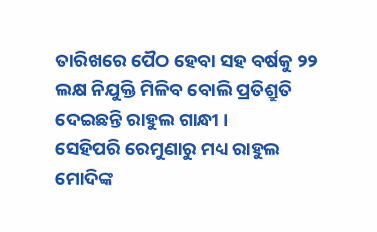ତାରିଖରେ ପୈଠ ହେବା ସହ ବର୍ଷକୁ ୨୨ ଲକ୍ଷ ନିଯୁକ୍ତି ମିଳିବ ବୋଲି ପ୍ରତିଶ୍ରୁତି ଦେଇଛନ୍ତି ରାହୁଲ ଗାନ୍ଧୀ ।
ସେହିପରି ରେମୁଣାରୁ ମଧ୍ୟ ରାହୁଲ ମୋଦିଙ୍କ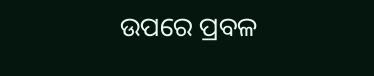ଉପରେ ପ୍ରବଳ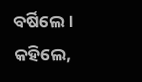ବର୍ଷିଲେ । କହିଲେ,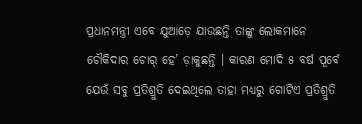ପ୍ରଧାନମନ୍ତ୍ରୀ ଏବେ ଯୁଆଡ଼େ ଯାଉଛନ୍ତି ତାଙ୍କୁ ଲୋକମାନେ ଚୌକିଦାର ଚୋର୍ ହେ’ ଡ଼ାକୁଛନ୍ତି । କାରଣ ମୋଦି ୫ ବର୍ଷ ପୂର୍ବେ ଯେଉଁ ସବୁ ପ୍ରତିଶ୍ରୁତି ଦେଇଥିଲେ ତାହା ମଧ୍ୟରୁ ଗୋଟିଏ ପ୍ରତିଶ୍ରୁତି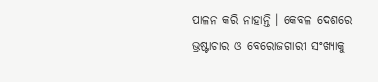ପାଳନ କରି ନାହାନ୍ତି । କେବଳ ଦେଶରେ ଭ୍ରଷ୍ଟାଚାର ଓ ବେରୋଜଗାରୀ ସଂଖ୍ୟାକୁ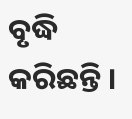ବୃଦ୍ଧି କରିଛନ୍ତି ।